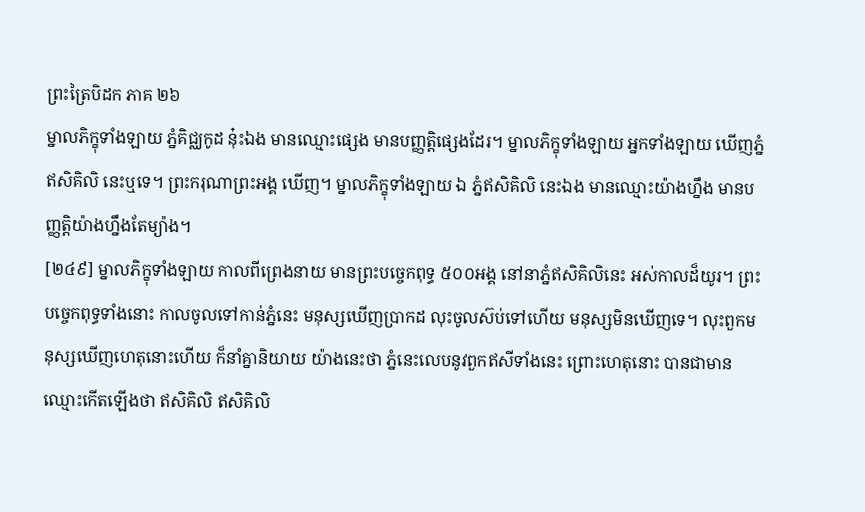ព្រះត្រៃបិដក ភាគ ២៦
ម្នាលភិក្ខុទាំងឡាយ ភ្នំគិជ្ឈកូដ នុ៎ះឯង មានឈ្មោះផ្សេង មានបញ្ញត្តិផ្សេងដែរ។ ម្នាលភិក្ខុទាំងឡាយ អ្នកទាំងឡាយ ឃើញភ្នំ ឥសិគិលិ នេះឬទេ។ ព្រះករុណាព្រះអង្គ ឃើញ។ ម្នាលភិក្ខុទាំងឡាយ ឯ ភ្នំឥសិគិលិ នេះឯង មានឈ្មោះយ៉ាងហ្នឹង មានបញ្ញត្តិយ៉ាងហ្នឹងតែម្យ៉ាង។
[២៤៩] ម្នាលភិក្ខុទាំងឡាយ កាលពីព្រេងនាយ មានព្រះបច្ចេកពុទ្ធ ៥០០អង្គ នៅនាភ្នំឥសិគិលិនេះ អស់កាលដ៏យូរ។ ព្រះបច្ចេកពុទ្ធទាំងនោះ កាលចូលទៅកាន់ភ្នំនេះ មនុស្សឃើញប្រាកដ លុះចូលស៊ប់ទៅហើយ មនុស្សមិនឃើញទេ។ លុះពួកមនុស្សឃើញហេតុនោះហើយ ក៏នាំគ្នានិយាយ យ៉ាងនេះថា ភ្នំនេះលេបនូវពួកឥសីទាំងនេះ ព្រោះហេតុនោះ បានជាមានឈ្មោះកើតឡើងថា ឥសិគិលិ ឥសិគិលិ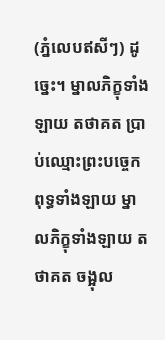(ភ្នំលេបឥសីៗ) ដូច្នេះ។ ម្នាលភិក្ខុទាំងឡាយ តថាគត ប្រាប់ឈ្មោះព្រះបច្ចេកពុទ្ធទាំងឡាយ ម្នាលភិក្ខុទាំងឡាយ តថាគត ចង្អុល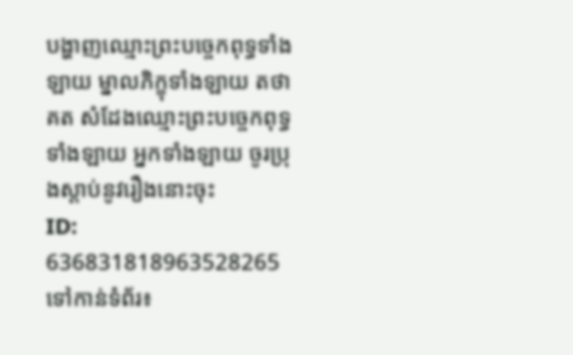បង្ហាញឈ្មោះព្រះបច្ចេកពុទ្ធទាំងឡាយ ម្នាលភិក្ខុទាំងឡាយ តថាគត សំដែងឈ្មោះព្រះបច្ចេកពុទ្ធទាំងឡាយ អ្នកទាំងឡាយ ចូរប្រុងស្តាប់នូវរឿងនោះចុះ
ID: 636831818963528265
ទៅកាន់ទំព័រ៖